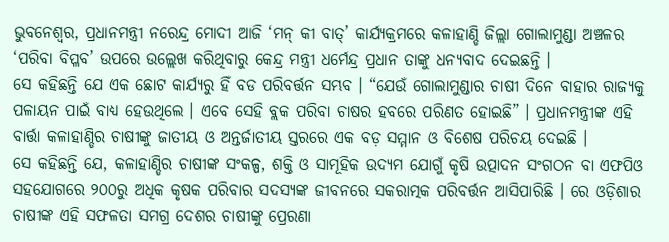ଭୁବନେଶ୍ୱର, ପ୍ରଧାନମନ୍ତ୍ରୀ ନରେନ୍ଦ୍ର ମୋଦୀ ଆଜି ‘ମନ୍ କୀ ବାତ୍’ କାର୍ଯ୍ୟକ୍ରମରେ କଳାହାଣ୍ଡି ଜିଲ୍ଲା ଗୋଲାମୁଣ୍ଡା ଅଞ୍ଚଳର ‘ପରିବା ବିପ୍ଳବ’ ଉପରେ ଉଲ୍ଲେଖ କରିଥିବାରୁ କେନ୍ଦ୍ର ମନ୍ତ୍ରୀ ଧର୍ମେନ୍ଦ୍ର ପ୍ରଧାନ ତାଙ୍କୁ ଧନ୍ୟବାଦ ଦେଇଛନ୍ତି ।
ସେ କହିଛନ୍ତି ଯେ ଏକ ଛୋଟ କାର୍ଯ୍ୟରୁ ହିଁ ବଡ ପରିବର୍ତ୍ତନ ସମ୍ଭବ । “ଯେଉଁ ଗୋଲାମୁଣ୍ଡାର ଚାଷୀ ଦିନେ ବାହାର ରାଜ୍ୟକୁ ପଳାୟନ ପାଇଁ ବାଧ୍ୟ ହେଉଥିଲେ । ଏବେ ସେହି ବ୍ଲକ ପରିବା ଚାଷର ହବରେ ପରିଣତ ହୋଇଛି” । ପ୍ରଧାନମନ୍ତ୍ରୀଙ୍କ ଏହି ବାର୍ତ୍ତା କଳାହାଣ୍ଡିର ଚାଷୀଙ୍କୁ ଜାତୀୟ ଓ ଅନ୍ତର୍ଜାତୀୟ ସ୍ତରରେ ଏକ ବଡ଼ ସମ୍ମାନ ଓ ବିଶେଷ ପରିଚୟ ଦେଇଛି ।
ସେ କହିଛନ୍ତି ଯେ, କଳାହାଣ୍ଡିର ଚାଷୀଙ୍କ ସଂକଳ୍ପ, ଶକ୍ତି ଓ ସାମୂହିକ ଉଦ୍ୟମ ଯୋଗୁଁ କୃଷି ଉତ୍ପାଦନ ସଂଗଠନ ବା ଏଫପିଓ ସହଯୋଗରେ ୨୦୦ରୁ ଅଧିକ କୃଷକ ପରିବାର ସଦସ୍ୟଙ୍କ ଜୀବନରେ ସକରାତ୍ମକ ପରିବର୍ତ୍ତନ ଆସିପାରିଛି । ରେ ଓଡ଼ିଶାର ଚାଷୀଙ୍କ ଏହି ସଫଳତା ସମଗ୍ର ଦେଶର ଚାଷୀଙ୍କୁ ପ୍ରେରଣା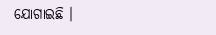ଯୋଗାଇଛି ।